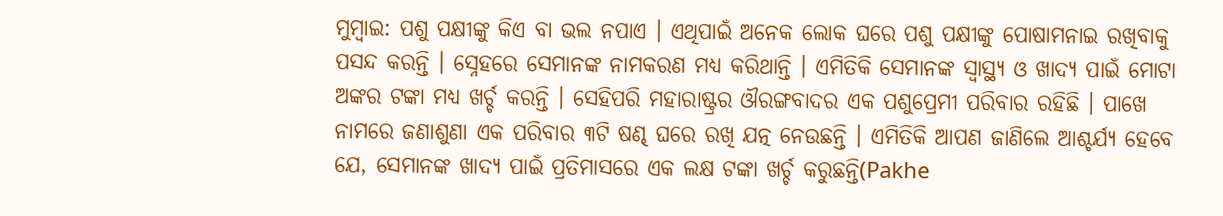ମୁମ୍ବାଇ: ପଶୁ ପକ୍ଷୀଙ୍କୁ କିଏ ବା ଭଲ ନପାଏ । ଏଥିପାଇଁ ଅନେକ ଲୋକ ଘରେ ପଶୁ ପକ୍ଷୀଙ୍କୁ ପୋଷାମନାଇ ରଖିବାକୁ ପସନ୍ଦ କରନ୍ତି । ସ୍ନେହରେ ସେମାନଙ୍କ ନାମକରଣ ମଧ୍ୟ କରିଥାନ୍ତି । ଏମିତିକି ସେମାନଙ୍କ ସ୍ବାସ୍ଥ୍ୟ ଓ ଖାଦ୍ୟ ପାଇଁ ମୋଟା ଅଙ୍କର ଟଙ୍କା ମଧ୍ୟ ଖର୍ଚ୍ଚ କରନ୍ତି । ସେହିପରି ମହାରାଷ୍ଟ୍ରର ଔରଙ୍ଗବାଦର ଏକ ପଶୁପ୍ରେମୀ ପରିବାର ରହିଛି । ପାଖେ ନାମରେ ଜଣାଶୁଣା ଏକ ପରିବାର ୩ଟି ଷଣ୍ଢ ଘରେ ରଖି ଯତ୍ନ ନେଉଛନ୍ତି । ଏମିତିକି ଆପଣ ଜାଣିଲେ ଆଶ୍ଚର୍ଯ୍ୟ ହେବେ ଯେ, ସେମାନଙ୍କ ଖାଦ୍ୟ ପାଇଁ ପ୍ରତିମାସରେ ଏକ ଲକ୍ଷ ଟଙ୍କା ଖର୍ଚ୍ଚ କରୁଛନ୍ତି(Pakhe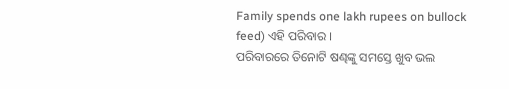Family spends one lakh rupees on bullock feed) ଏହି ପରିବାର ।
ପରିବାରରେ ତିନୋଟି ଷଣ୍ଢଙ୍କୁ ସମସ୍ତେ ଖୁବ ଭଲ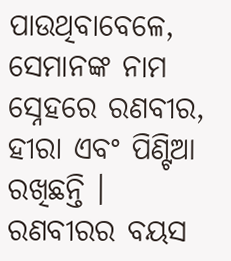ପାଉଥିବାବେଳେ, ସେମାନଙ୍କ ନାମ ସ୍ନେହରେ ରଣବୀର, ହୀରା ଏବଂ ପିଣ୍ଟିଆ ରଖିଛନ୍ତି । ରଣବୀରର ବୟସ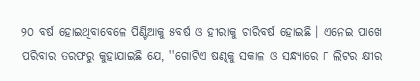୨୦ ବର୍ଷ ହୋଇଥିବାବେଳେ ପିଣ୍ଟିଆକୁ ୫ବର୍ଷ ଓ ହୀରାକୁ ଚାରିବର୍ଷ ହୋଇଛି । ଏନେଇ ପାଖେ ପରିବାର ତରଫରୁ କୁହାଯାଇଛି ଯେ, ''ଗୋଟିଏ ଷଣ୍ଢକୁ ସକାଳ ଓ ସନ୍ଧ୍ୟାରେ ୮ ଲିଟର କ୍ଷୀର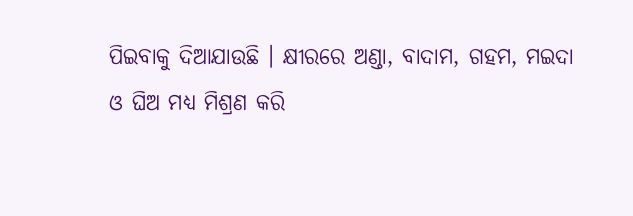ପିଇବାକୁ ଦିଆଯାଉଛି । କ୍ଷୀରରେ ଅଣ୍ଡା, ବାଦାମ, ଗହମ, ମଇଦା ଓ ଘିଅ ମଧ୍ୟ ମିଶ୍ରଣ କରି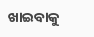ଖାଇବାକୁ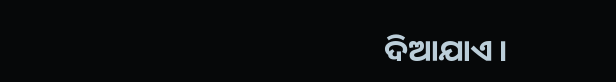ଦିଆଯାଏ ।